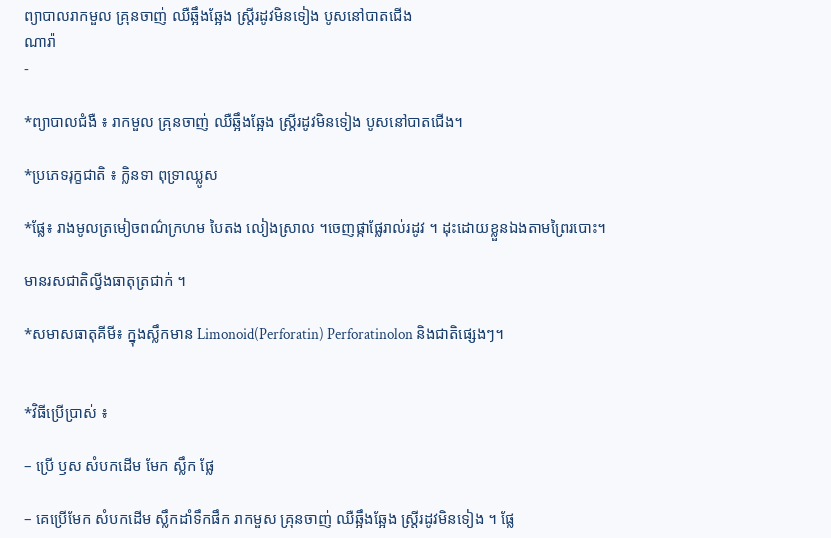ព្យាបាលរាកមួល គ្រុនចាញ់ ឈឺឆ្អឹងឆ្អែង ស្រ្តីរដូវមិនទៀង បូសនៅបាតជើង
ណារ៉ា
-

*ព្យាបាលជំងឺ ៖ រាកមួល គ្រុនចាញ់ ឈឺឆ្អឹងឆ្អែង ស្រ្តីរដូវមិនទៀង បូសនៅបាតជើង។

*ប្រភេទរុក្ខជាតិ ៖ ក្លិនទា ពុទ្រាឈ្លូស

*ផ្លែ៖ រាងមូលត្រមៀចពណ៌ក្រហម បៃតង លៀងស្រាល ។ចេញផ្កាផ្លែរាល់រដូវ ។ ដុះដោយខ្លួនឯងតាមព្រៃរបោះ។

មានរសជាតិល្វីងធាតុត្រជាក់ ។

*សមាសធាតុគីមី៖ ក្នុងស្លឹកមាន Limonoid(Perforatin) Perforatinolon និងជាតិផ្សេងៗ។


*វិធីប្រើប្រាស់ ៖

– ប្រើ ឫស សំបកដើម មែក ស្លឹក ផ្លែ

– គេប្រើមែក សំបកដើម ស្លឹកដាំទឹកផឹក រាកមួស គ្រុនចាញ់ ឈឺឆ្អឹងឆ្អែង ស្រ្តីរដូវមិនទៀង ។ ផ្លែ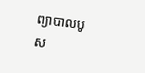ព្យាបាលបូស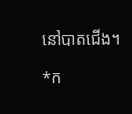នៅបាតជើង។

*ក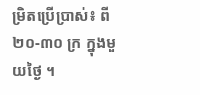ម្រិតប្រើប្រាស់៖ ពី ២០-៣០ ក្រ ក្នុងមួយថ្ងៃ ។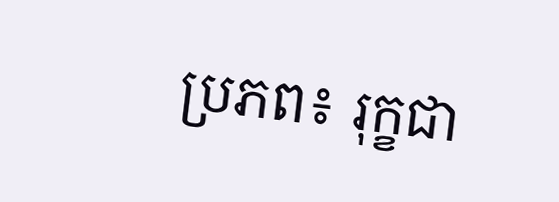ប្រភព៖ រុក្ខជា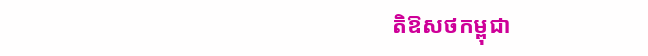តិឱសថកម្ពុជា